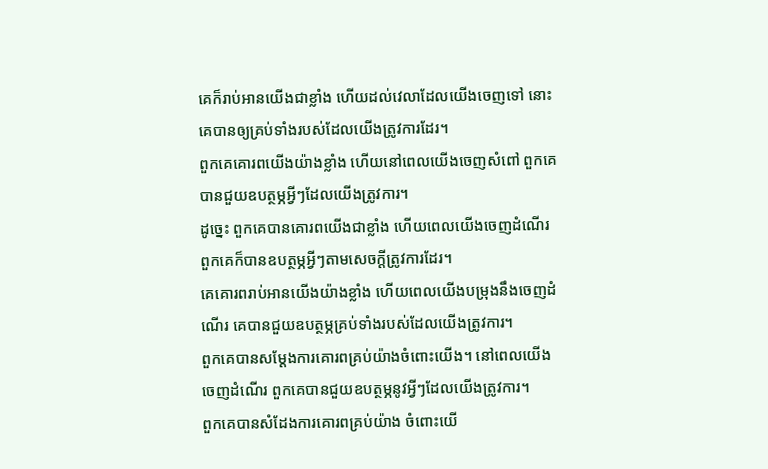គេក៏រាប់អានយើងជាខ្លាំង ហើយដល់វេលាដែលយើងចេញទៅ នោះគេបានឲ្យគ្រប់ទាំងរបស់ដែលយើងត្រូវការដែរ។
ពួកគេគោរពយើងយ៉ាងខ្លាំង ហើយនៅពេលយើងចេញសំពៅ ពួកគេបានជួយឧបត្ថម្ភអ្វីៗដែលយើងត្រូវការ។
ដូច្នេះ ពួកគេបានគោរពយើងជាខ្លាំង ហើយពេលយើងចេញដំណើរ ពួកគេក៏បានឧបត្ថម្ភអ្វីៗតាមសេចក្ដីត្រូវការដែរ។
គេគោរពរាប់អានយើងយ៉ាងខ្លាំង ហើយពេលយើងបម្រុងនឹងចេញដំណើរ គេបានជួយឧបត្ថម្ភគ្រប់ទាំងរបស់ដែលយើងត្រូវការ។
ពួកគេបានសម្តែងការគោរពគ្រប់យ៉ាងចំពោះយើង។ នៅពេលយើងចេញដំណើរ ពួកគេបានជួយឧបត្ថម្ភនូវអ្វីៗដែលយើងត្រូវការ។
ពួកគេបានសំដែងការគោរពគ្រប់យ៉ាង ចំពោះយើ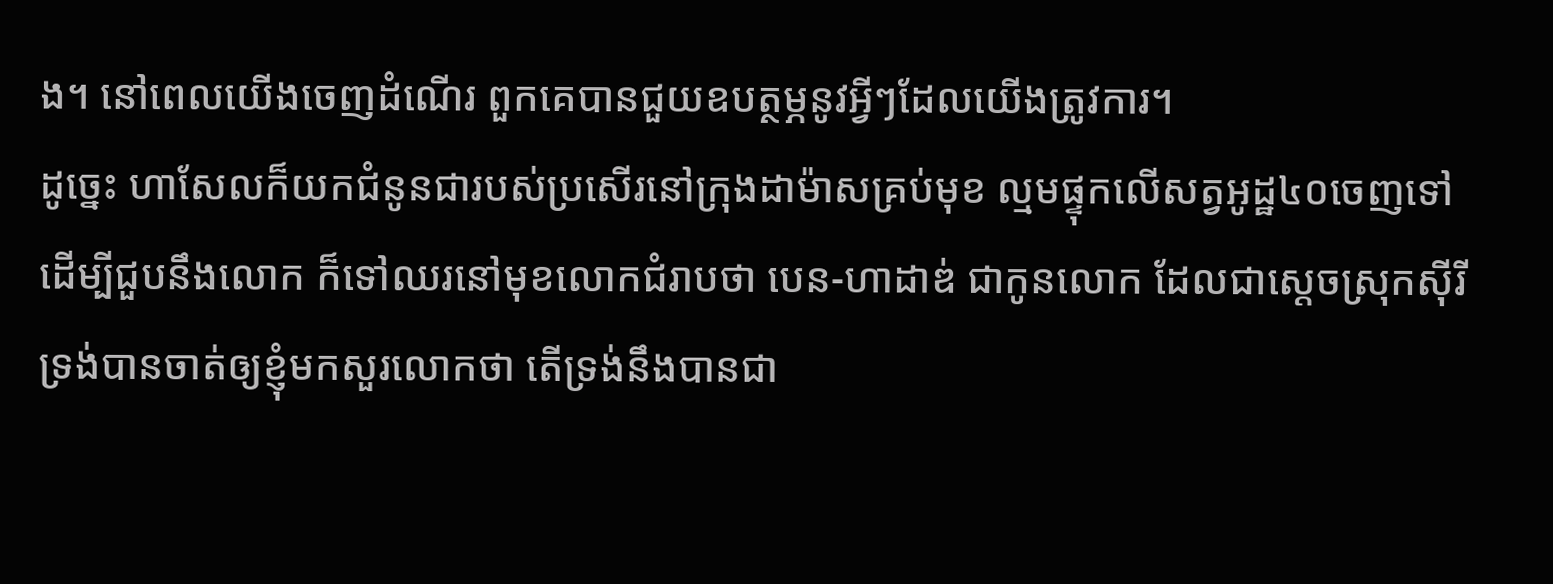ង។ នៅពេលយើងចេញដំណើរ ពួកគេបានជួយឧបត្ថម្ភនូវអ្វីៗដែលយើងត្រូវការ។
ដូច្នេះ ហាសែលក៏យកជំនូនជារបស់ប្រសើរនៅក្រុងដាម៉ាសគ្រប់មុខ ល្មមផ្ទុកលើសត្វអូដ្ឋ៤០ចេញទៅ ដើម្បីជួបនឹងលោក ក៏ទៅឈរនៅមុខលោកជំរាបថា បេន-ហាដាឌ់ ជាកូនលោក ដែលជាស្តេចស្រុកស៊ីរី ទ្រង់បានចាត់ឲ្យខ្ញុំមកសួរលោកថា តើទ្រង់នឹងបានជា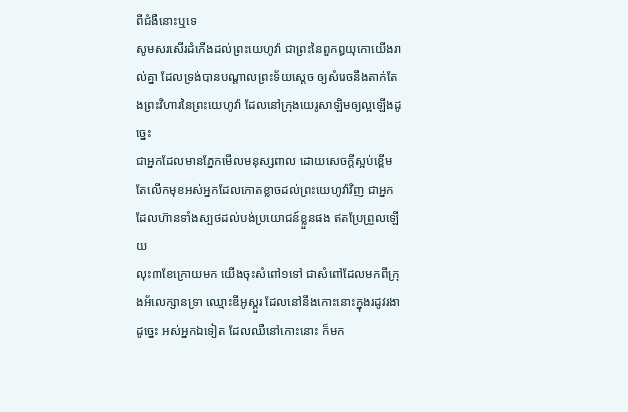ពីជំងឺនោះឬទេ
សូមសរសើរដំកើងដល់ព្រះយេហូវ៉ា ជាព្រះនៃពួកឰយុកោយើងរាល់គ្នា ដែលទ្រង់បានបណ្តាលព្រះទ័យស្តេច ឲ្យសំរេចនឹងតាក់តែងព្រះវិហារនៃព្រះយេហូវ៉ា ដែលនៅក្រុងយេរូសាឡិមឲ្យល្អឡើងដូច្នេះ
ជាអ្នកដែលមានភ្នែកមើលមនុស្សពាល ដោយសេចក្ដីស្អប់ខ្ពើម តែលើកមុខអស់អ្នកដែលកោតខ្លាចដល់ព្រះយេហូវ៉ាវិញ ជាអ្នកដែលហ៊ានទាំងស្បថដល់បង់ប្រយោជន៍ខ្លួនផង ឥតប្រែព្រួលឡើយ
លុះ៣ខែក្រោយមក យើងចុះសំពៅ១ទៅ ជាសំពៅដែលមកពីក្រុងអ័លេក្សានទ្រា ឈ្មោះឌីអូស្គួរ ដែលនៅនឹងកោះនោះក្នុងរដូវរងា
ដូច្នេះ អស់អ្នកឯទៀត ដែលឈឺនៅកោះនោះ ក៏មក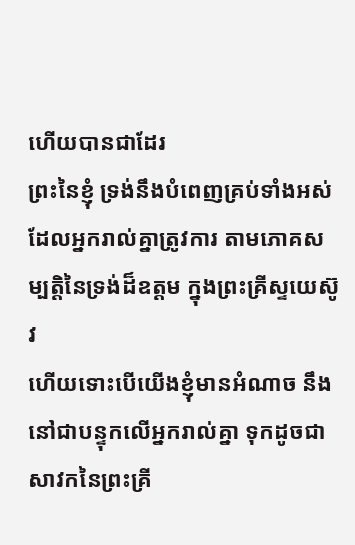ហើយបានជាដែរ
ព្រះនៃខ្ញុំ ទ្រង់នឹងបំពេញគ្រប់ទាំងអស់ ដែលអ្នករាល់គ្នាត្រូវការ តាមភោគសម្បត្តិនៃទ្រង់ដ៏ឧត្តម ក្នុងព្រះគ្រីស្ទយេស៊ូវ
ហើយទោះបើយើងខ្ញុំមានអំណាច នឹងនៅជាបន្ទុកលើអ្នករាល់គ្នា ទុកដូចជាសាវកនៃព្រះគ្រី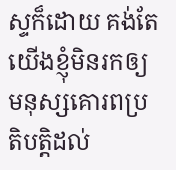ស្ទក៏ដោយ គង់តែយើងខ្ញុំមិនរកឲ្យមនុស្សគោរពប្រតិបត្តិដល់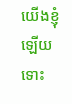យើងខ្ញុំឡើយ ទោះ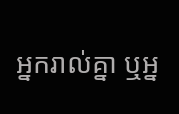អ្នករាល់គ្នា ឬអ្ន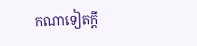កណាទៀតក្តី